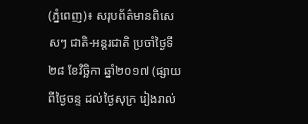(ភ្នំពេញ)៖ សរុបព័ត៌មានពិសេសៗ ជាតិ-អន្តរជាតិ ប្រចាំថ្ងៃទី២៨ ខែវិច្ឆិកា ឆ្នាំ២០១៧ (ផ្សាយពីថ្ងៃចន្ទ ដល់ថ្ងៃសុក្រ រៀងរាល់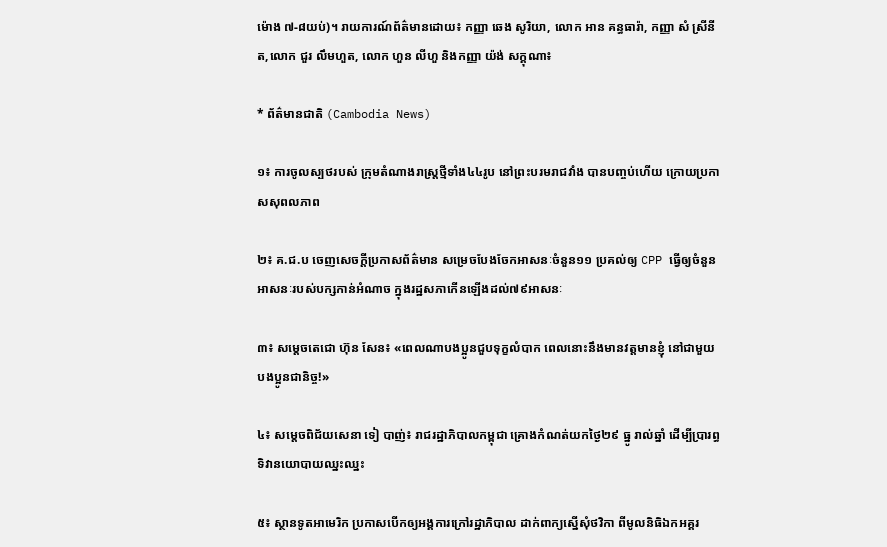ម៉ោង ៧-៨យប់)។ រាយការណ៍ព័ត៌មានដោយ៖ កញ្ញា ឆេង សូរិយា, លោក អាន គន្ធធារ៉ា, កញ្ញា សំ ស្រីនីត,លោក ជួរ លឹមហួត, លោក ហួន លីហួ និងកញ្ញា យ៉ង់ សក្គុណា៖

* ព័ត៌មានជាតិ (Cambodia News)

១៖ ការចូលស្បថរបស់ ក្រុមតំណាងរាស្រ្តថ្មីទាំង៤៤រូប នៅព្រះបរមរាជវាំង បានបញ្ចប់ហើយ ក្រោយប្រកាសសុពលភាព

២៖ គ.ជ.ប ចេញសេចក្តីប្រកាសព័ត៌មាន សម្រេចបែងចែកអាសនៈចំនួន១១ ប្រគល់ឲ្យ CPP ធ្វើឲ្យចំនួនអាសនៈរបស់បក្សកាន់អំណាច ក្នុងរដ្ឋសភាកើនឡើងដល់៧៩អាសនៈ

៣៖ សម្តេចតេជោ ហ៊ុន សែន៖ «ពេលណាបងប្អូនជួបទុក្ខលំបាក ពេលនោះនឹងមានវត្តមានខ្ញុំ នៅជាមួយបងប្អូនជានិច្ច!»

៤៖ សម្តេចពិជ័យសេនា ទៀ បាញ់៖ រាជរដ្ឋាភិបាលកម្ពុជា គ្រោងកំណត់យកថ្ងៃ២៩ ធ្នូ រាល់ឆ្នាំ ដើម្បីប្រារព្ធទិវានយោបាយឈ្នះឈ្នះ

៥៖ ស្ថានទូតអាមេរិក ប្រកាសបើកឲ្យអង្គការក្រៅរដ្ឋាភិបាល ដាក់ពាក្យស្នើសុំថវិកា ពីមូលនិធិឯកអគ្គរ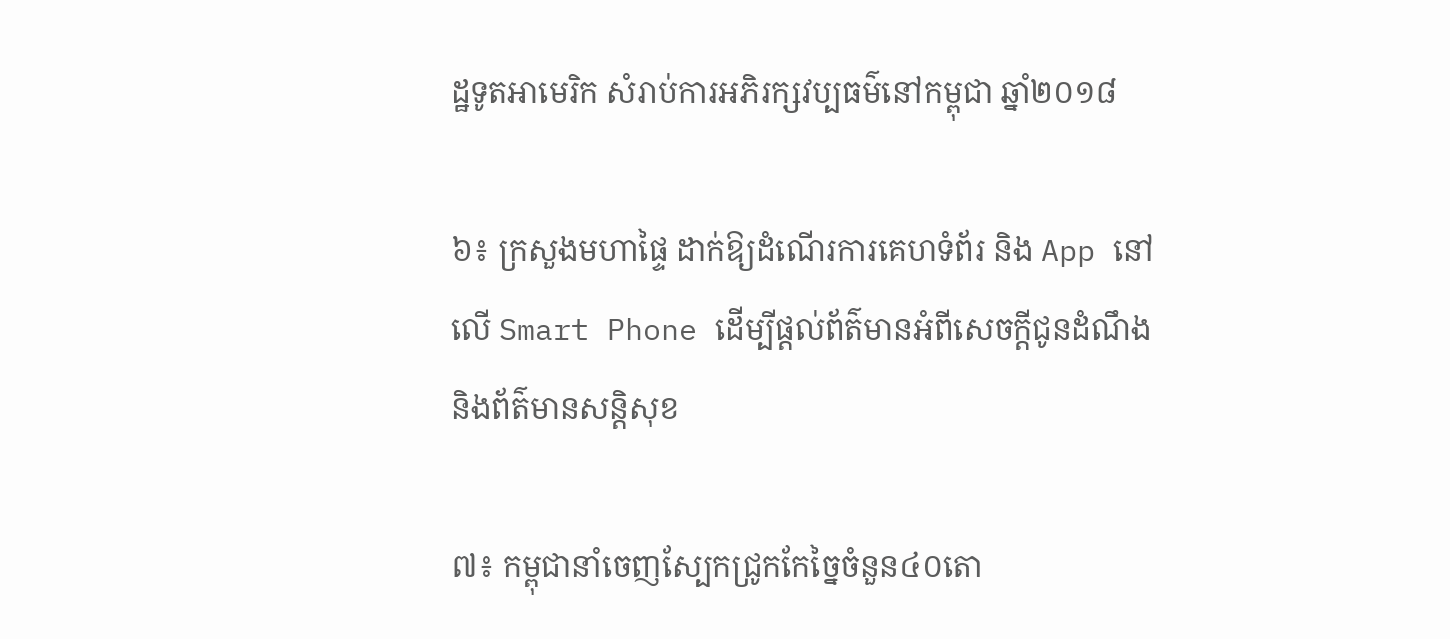ដ្ឋទូតអាមេរិក សំរាប់ការអភិរក្សវប្បធម៌នៅកម្ពុជា ឆ្នាំ២០១៨

៦៖ ក្រសួងមហាផ្ទៃ ដាក់ឱ្យដំណើរការគេហទំព័រ និង App នៅលើ Smart Phone ដើម្បីផ្តល់ព័ត៌មានអំពីសេចក្តីជូនដំណឹង និងព័ត៌មានសន្តិសុខ

៧៖ កម្ពុជានាំចេញស្បែកជ្រូកកែច្នៃចំនួន៤០តោ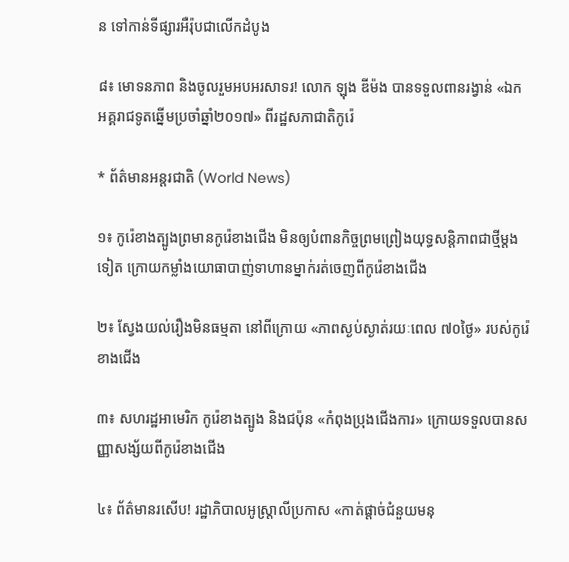ន ទៅកាន់ទីផ្សារអឺរ៉ុបជាលើកដំបូង

៨៖ មោទនភាព និងចូលរួមអបអរសាទរ! លោក ឡុង ឌីម៉ង បានទទួលពានរង្វាន់ «ឯកអគ្គរាជទូតឆ្នើមប្រចាំឆ្នាំ២០១៧» ពីរដ្ឋសភាជាតិកូរ៉េ

* ព័ត៌មានអន្តរជាតិ (World News)

១៖ កូរ៉េខាងត្បូងព្រមានកូរ៉េខាងជើង មិនឲ្យបំពានកិច្ចព្រមព្រៀងយុទ្ធសន្តិភាពជាថ្មីម្តងទៀត ក្រោយកម្លាំងយោធាបាញ់ទាហានម្នាក់រត់ចេញពីកូរ៉េខាងជើង

២៖ ស្វែងយល់រឿងមិនធម្មតា នៅពីក្រោយ «ភាពស្ងប់ស្ងាត់រយៈពេល ៧០ថ្ងៃ» របស់កូរ៉េខាងជើង

៣៖ សហរដ្ឋអាមេរិក កូរ៉េខាងត្បូង និងជប៉ុន «កំពុងប្រុងជើងការ» ក្រោយទទួលបានសញ្ញាសង្ស័យពីកូរ៉េខាងជើង

៤៖ ព័ត៌មានរសើប! រដ្ឋាភិបាលអូស្ត្រាលីប្រកាស «កាត់ផ្តាច់ជំនួយមនុ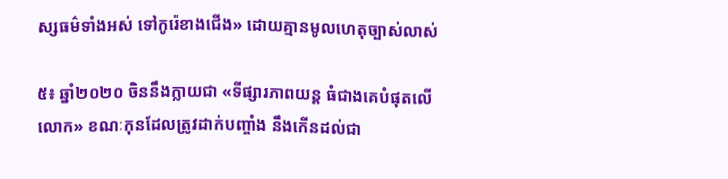ស្សធម៌ទាំងអស់ ទៅកូរ៉េខាងជើង» ដោយគ្មានមូលហេតុច្បាស់លាស់

៥៖ ឆ្នាំ២០២០ ចិននឹងក្លាយជា «ទីផ្សារភាពយន្ត ធំជាងគេបំផុតលើលោក» ខណៈកុនដែលត្រូវដាក់បញ្ចាំង នឹងកើនដល់ជា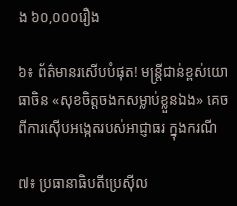ង ៦០,០០០រឿង

៦៖ ព័ត៌មានរសើបបំផុត! មន្ត្រីជាន់ខ្ពស់យោធាចិន «សុខចិត្តចងកសម្លាប់ខ្លួនឯង» គេចពីការស៊ើបអង្កេតរបស់អាជ្ញាធរ ក្នុងករណី

៧៖ ប្រធានាធិបតីប្រេស៊ីល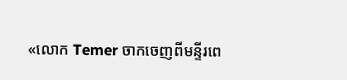«លោក Temer ចាកចេញពីមន្ទីរពេ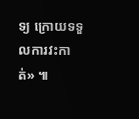ទ្យ ក្រោយទទួលការវះកាត់» ៕